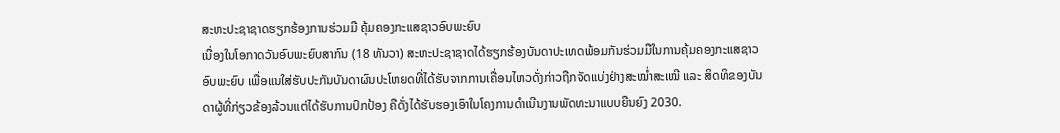ສະຫະປະຊາຊາດຮຽກຮ້ອງການຮ່ວມມື ຄຸ້ມຄອງກະແສຊາວອົບພະຍົບ
ເນື່ອງໃນໂອກາດວັນອົບພະຍົບສາກົນ (18 ທັນວາ) ສະຫະປະຊາຊາດໄດ້ຮຽກຮ້ອງບັນດາປະເທດພ້ອມກັນຮ່ວມມືໃນການຄຸ້ມຄອງກະແສຊາວອົບພະຍົບ ເພື່ອແນໃສ່ຮັບປະກັນບັນດາຜົນປະໂຫຍດທີ່ໄດ້ຮັບຈາກການເຄື່ອນໄຫວດັ່ງກ່າວຖືກຈັດແບ່ງຢ່າງສະໝໍ່າສະເໝີ ແລະ ສິດທິຂອງບັນດາຜູ້ທີ່ກ່ຽວຂ້ອງລ້ວນແຕ່ໄດ້ຮັບການປົກປ້ອງ ຄືດັ່ງໄດ້ຮັບຮອງເອົາໃນໂຄງການດຳເນີນງານພັດທະນາແບບຍືນຍົງ 2030.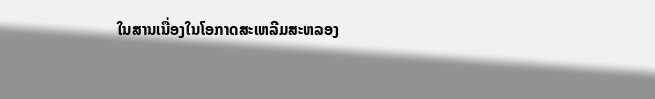ໃນສານເນື່ອງໃນໂອກາດສະເຫລີມສະຫລອງ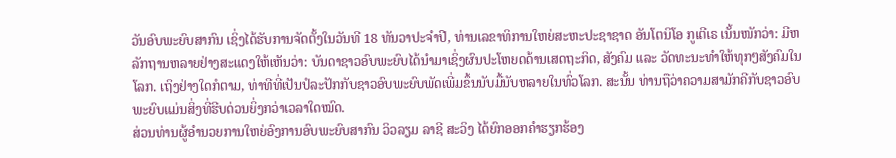ວັນອົບພະຍົບສາກົນ ເຊິ່ງໄດ້ຮັບການຈັດຕັ້ງໃນວັນທີ 18 ທັນວາປະຈຳປີ, ທ່ານເລຂາທິການໃຫຍ່ສະຫະປະຊາຊາດ ອັນໂຕນິໂອ ກູເຕີເຣ ເນັ້ນໜັກວ່າ: ມີຫລັກຖານຫລາຍຢ່າງສະແດງໃຫ້ເຫັນວ່າ: ບັນດາຊາວອົບພະຍົບໄດ້ນຳມາເຊິ່ງຜົນປະໂຫຍດດ້ານເສດຖະກິດ, ສັງຄົມ ແລະ ວັດທະນະທຳໃຫ້ທຸກໆສັງຄົມໃນໂລກ. ເຖິງຢ່າງໃດກໍຕາມ, ທ່າທີທີ່ເປັນປໍລະປັກກັບຊາວອົບພະຍົບພັດເພີ່ມຂຶ້ນນັບມື້ນັບຫລາຍໃນທົ່ວໂລກ. ສະນັ້ນ ທ່ານຖືວ່າຄວາມສາມັກຄີກັບຊາວອົບພະຍົບແມ່ນສິ່ງທີ່ຮີບດ່ວນຍິ່ງກວ່າເວລາໃດໝົດ.
ສ່ວນທ່ານຜູ້ອຳນວຍການໃຫຍ່ອົງການອົບພະຍົບສາກົນ ວິວລຽມ ລາຊີ ສະວິງ ໄດ້ຍົກອອກຄຳຮຽກຮ້ອງ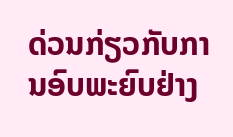ດ່ວນກ່ຽວກັບການອົບພະຍົບຢ່າງ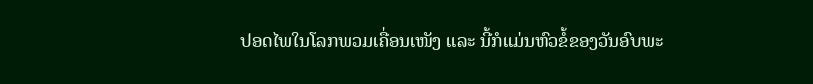ປອດໄພໃນໂລກພວມເຄື່ອນເໜັງ ແລະ ນີ້ກໍແມ່ນຫົວຂໍ້ຂອງວັນອົບພະ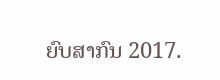ຍົບສາກົນ 2017.